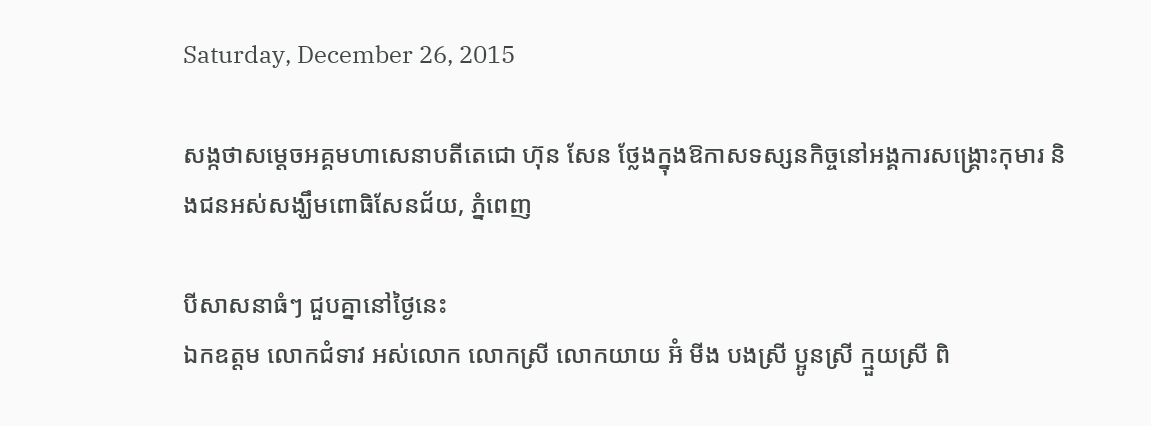Saturday, December 26, 2015

សង្កថាសម្ដេចអគ្គមហាសេនាបតីតេជោ ហ៊ុន សែន ថ្លែងក្នុងឱកាសទស្សនកិច្ចនៅអង្គការសង្គ្រោះកុមារ និងជនអស់សង្ឃឹមពោធិសែនជ័យ, ភ្នំពេញ

បីសាសនាធំៗ ជួបគ្នានៅថ្ងៃនេះ
ឯកឧត្តម លោកជំទាវ អស់លោក លោកស្រី លោកយាយ អ៊ំ មីង បងស្រី ប្អូនស្រី ក្មួយស្រី ពិ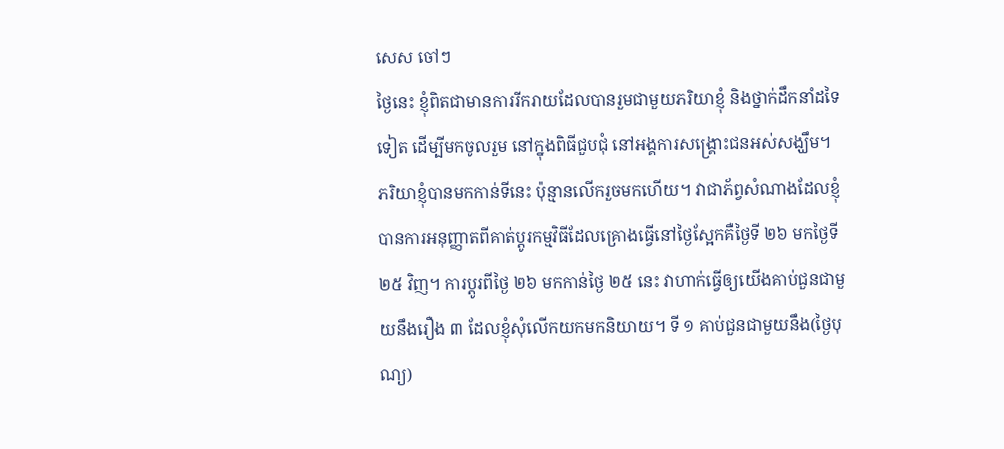សេស ចៅៗ
ថ្ងៃនេះ ខ្ញុំពិតជាមានការរីករាយដែលបានរួមជាមួយភរិយាខ្ញុំ និងថ្នាក់ដឹកនាំដទៃទៀត ដើម្បីមកចូលរួម នៅក្នុងពិធីជួបជុំ នៅអង្គការសង្រ្គោះជនអស់សង្ឃឹម។ ភរិយាខ្ញុំបានមកកាន់ទីនេះ ប៉ុន្មានលើករួចមកហើយ។ វាជាភ័ព្វសំណាងដែលខ្ញុំបានការអនុញ្ញាតពីគាត់ប្តូរកម្មវិធីដែលគ្រោងធ្វើនៅថ្ងៃស្អែកគឺថ្ងៃទី ២៦ មកថ្ងៃទី ២៥ វិញ។ ការប្តូរពីថ្ងៃ ២៦ មកកាន់ថ្ងៃ ២៥ នេះ វាហាក់ធ្វើឲ្យយើងគាប់ជួនជាមួយនឹងរឿង ៣ ដែលខ្ញុំសុំលើកយកមកនិយាយ។ ទី ១ គាប់ជួនជាមួយនឹង(ថ្ងៃបុណ្យ)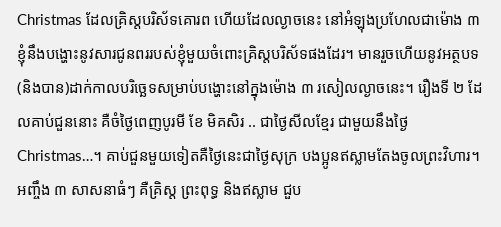Christmas ដែលគ្រិស្តបរិស័ទគោរព ហើយដែលល្ងាចនេះ នៅអំឡុងប្រហែលជាម៉ោង ៣ ខ្ញុំនឹងបង្ហោះនូវសារជូនពររបស់ខ្ញុំមួយចំពោះគ្រិស្តបរិស័ទផងដែរ។ មានរួចហើយនូវអត្ថបទ (និងបាន)ដាក់កាលបរិច្ឆេទសម្រាប់បង្ហោះនៅក្នុងម៉ោង ៣ រសៀលល្ងាចនេះ។ រឿងទី ២ ដែលគាប់ជួននោះ គឺចំថ្ងៃពេញបូរមី ខែ មិគសិរ .. ជាថ្ងៃសីលខ្មែរ ជាមួយនឹងថ្ងៃ Christmas…។ គាប់ជួនមួយទៀតគឺថ្ងៃនេះជាថ្ងៃសុក្រ បងប្អូនឥស្លាមតែងចូលព្រះវិហារ។ អញ្ចឹង ៣ សាសនាធំៗ គឺគ្រិស្ត ព្រះពុទ្ធ និងឥស្លាម ជួប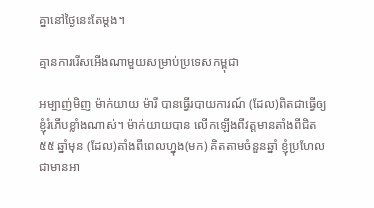គ្នានៅថ្ងៃនេះតែម្តង។

គ្មានការរើសអើងណាមួយសម្រាប់ប្រទេសកម្ពុជា

អម្បាញ់មិញ ម៉ាក់យាយ ម៉ារី បានធ្វើរបាយការណ៍ (ដែល)ពិតជាធ្វើឲ្យខ្ញុំរំភើបខ្លាំងណាស់។ ម៉ាក់យាយបាន លើកឡើងពីវត្តមានតាំងពីជិត ៥៥ ឆ្នាំមុន (ដែល)តាំងពីពេលហ្នុង(មក) គិតតាមចំនួនឆ្នាំ ខ្ញុំប្រហែលជាមានអា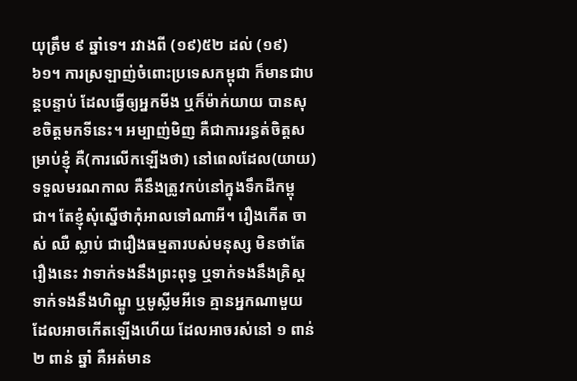យុត្រឹម ៩ ឆ្នាំទេ។ រវាងពី (១៩)៥២ ដល់ (១៩)៦១។ ការស្រឡាញ់ចំពោះប្រទេសកម្ពុជា ក៏មានជាបន្តបន្ទាប់ ដែលធ្វើឲ្យអ្នកមីង ឬក៏ម៉ាក់យាយ បានសុខចិត្តមកទីនេះ។ អម្បាញ់មិញ គឺជាការរន្ធត់ចិត្តសម្រាប់ខ្ញុំ គឺ(ការលើកឡើងថា) នៅពេលដែល(យាយ)ទទួលមរណកាល គឺនឹងត្រូវកប់នៅក្នុងទឹកដីកម្ពុជា។ តែខ្ញុំសុំស្នើថាកុំអាលទៅណាអី។ រឿងកើត ចាស់ ឈឺ ស្លាប់ ជារឿងធម្មតារបស់មនុស្ស មិនថាតែរឿងនេះ វាទាក់ទងនឹងព្រះពុទ្ធ ឬទាក់ទងនឹងគ្រិស្ត ទាក់ទងនឹងហិណ្ឌូ ឬមូស្លីមអីទេ គ្មានអ្នកណាមួយដែលអាចកើតឡើងហើយ ដែលអាចរស់នៅ ១ ពាន់ ២ ពាន់ ឆ្នាំ គឺអត់មាន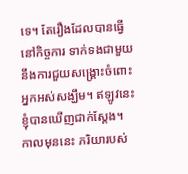ទេ។ តែរឿងដែលបានធ្វើនៅកិច្ចការ ទាក់ទងជាមួយនឹងការជួយសង្រ្គោះចំពោះអ្នកអស់សង្ឃឹម។ ឥឡូវនេះ ខ្ញុំបានឃើញជាក់ស្តែង។ កាលមុននេះ ភរិយារបស់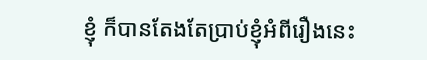ខ្ញុំ ក៏បានតែងតែប្រាប់ខ្ញុំអំពីរឿងនេះ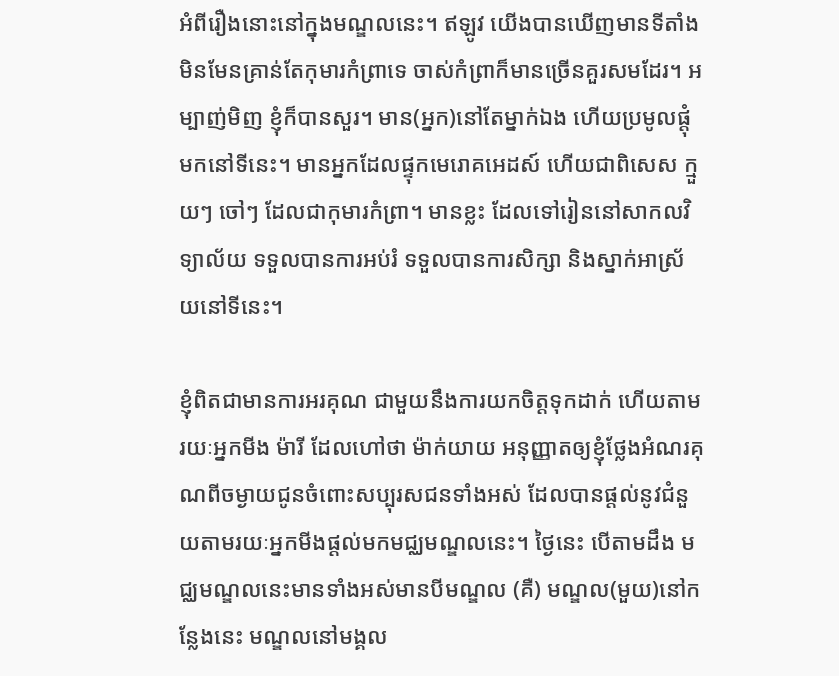អំពីរឿងនោះនៅក្នុងមណ្ឌលនេះ។ ឥឡូវ យើងបានឃើញមានទីតាំង មិនមែនគ្រាន់តែកុមារកំព្រាទេ ចាស់កំព្រាក៏មានច្រើនគួរសមដែរ។ អម្បាញ់មិញ ខ្ញុំក៏បានសួរ។ មាន(អ្នក)នៅតែម្នាក់ឯង ហើយប្រមូលផ្តុំមកនៅទីនេះ។ មានអ្នកដែលផ្ទុកមេរោគអេដស៍ ហើយជាពិសេស ក្មួយៗ ចៅៗ ដែលជាកុមារកំព្រា។ មានខ្លះ ដែលទៅរៀននៅសាកលវិទ្យាល័យ ទទួលបានការអប់រំ ទទួលបានការសិក្សា និងស្នាក់អាស្រ័យនៅទីនេះ។

ខ្ញុំពិតជាមានការអរគុណ ជាមួយនឹងការយកចិត្តទុកដាក់ ហើយតាមរយៈអ្នកមីង ម៉ារី ដែលហៅថា ម៉ាក់យាយ អនុញ្ញាតឲ្យខ្ញុំថ្លែងអំណរគុណពីចម្ងាយជូនចំពោះសប្បុរសជនទាំងអស់ ដែលបានផ្តល់នូវជំនួយតាមរយៈអ្នកមីងផ្តល់មកមជ្ឈមណ្ឌលនេះ។ ថ្ងៃនេះ បើតាមដឹង មជ្ឈមណ្ឌលនេះមានទាំងអស់មានបីមណ្ឌល (គឺ) មណ្ឌល(មួយ)នៅកន្លែងនេះ មណ្ឌលនៅមង្គល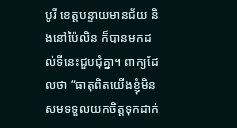បូរី ខេត្តបន្ទាយមានជ័យ និងនៅប៉ៃលិន ក៏បានមកដល់ទីនេះជួបជុំគ្នា។ ពាក្យដែលថា “ធាតុពិតយើងខ្ញុំមិនសមទទួលយកចិត្តទុកដាក់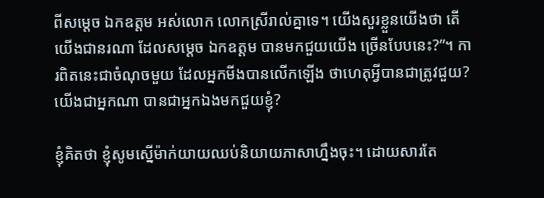ពីសម្តេច ឯកឧត្តម អស់លោក លោកស្រីរាល់គ្នាទេ។ យើងសួរខ្លួនយើងថា តើយើងជានរណា ដែលសម្តេច ឯកឧត្តម បានមកជួយយើង ច្រើនបែបនេះ?”។ ការពិតនេះជាចំណុចមួយ ដែលអ្នកមីងបានលើកឡើង ថាហេតុអ្វីបានជាត្រូវជួយ? យើងជាអ្នកណា បានជាអ្នកឯងមកជួយខ្ញុំ?

ខ្ញុំគិតថា ខ្ញុំសូមស្នើម៉ាក់យាយឈប់និយាយភាសាហ្នឹងចុះ។ ដោយសារតែ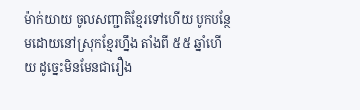ម៉ាក់យាយ ចូលសញ្ជាតិខ្មែរទៅហើយ បូកបន្ថែមដោយនៅស្រុកខ្មែរហ្នឹង តាំងពី ៥៥ ឆ្នាំហើយ ដូច្នេះមិនមែនជារឿង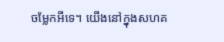ចម្លែកអីទេ។ យើងនៅក្នុងសហគ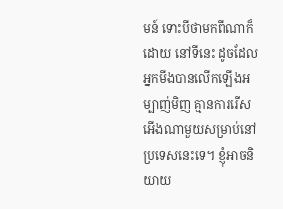មន៍ ទោះបីថាមកពីណាក៏ដោយ នៅទីនេះ ដូចដែលអ្នកមីងបានលើកឡើងអម្បាញ់មិញ គ្មានការរើសអើងណាមួយសម្រាប់នៅប្រទេសនេះទេ។ ខ្ញុំអាចនិយាយ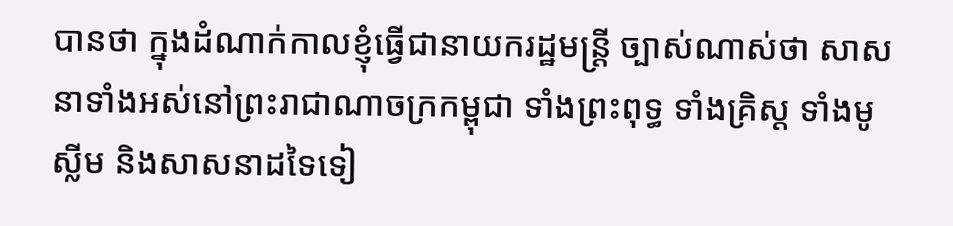បានថា ក្នុងដំណាក់កាលខ្ញុំធ្វើជានាយករដ្ឋមន្រ្តី ច្បាស់ណាស់ថា សាសនាទាំងអស់នៅព្រះរាជាណាចក្រកម្ពុជា ទាំងព្រះពុទ្ធ ទាំងគ្រិស្ត ទាំងមូស្លីម និងសាសនាដទៃទៀ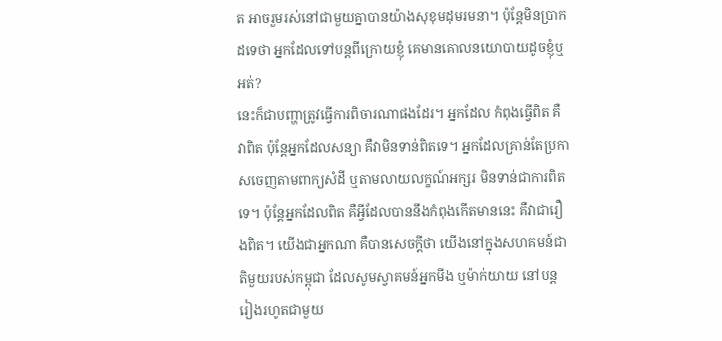ត អាចរួមរស់នៅជាមួយគ្នាបានយ៉ាងសុខុមដុមរមនា។ ប៉ុន្តែមិនប្រាកដទេថា អ្នកដែលទៅបន្តពីក្រោយខ្ញុំ គេមានគោលនយោបាយដូចខ្ញុំឬអត់?
នេះក៏ជាបញ្ហាត្រូវធ្វើការពិចារណាផងដែរ។ អ្នកដែល កំពុងធ្វើពិត គឺវាពិត ប៉ុន្តែអ្នកដែលសន្យា គឺវាមិនទាន់ពិតទេ។ អ្នកដែលគ្រាន់តែប្រកាសចេញតាមពាក្យសំដី ឬតាមលាយលក្ខណ៍អក្សរ មិនទាន់ជាការពិតទេ។ ប៉ុន្តែអ្នកដែលពិត គឺអ្វីដែលបាននឹងកំពុងកើតមាននេះ គឺវាជារឿងពិត។ យើងជាអ្នកណា គឺបានសេចក្តីថា យើងនៅក្នុងសហគមន៍ជាតិមួយរបស់កម្ពុជា ដែលសូមស្វាគមន៍អ្នកមីង ឬម៉ាក់យាយ នៅបន្តរៀងរហូតជាមួយ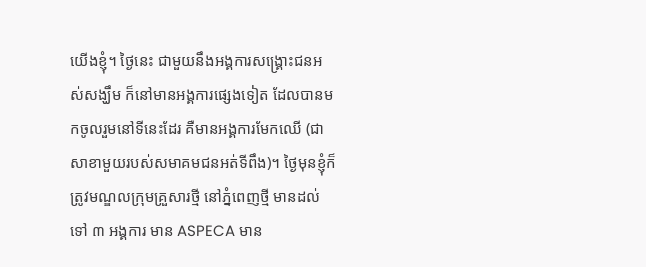យើងខ្ញុំ។ ថ្ងៃនេះ ជាមួយនឹងអង្គការសង្គ្រោះជនអស់សង្ឃឹម ក៏នៅមានអង្គការផ្សេងទៀត ដែលបានមកចូលរួមនៅទីនេះដែរ គឺមានអង្គការមែកឈើ (ជាសាខាមួយរបស់សមាគមជនអត់ទីពឹង)។ ថ្ងៃមុនខ្ញុំក៏ត្រូវមណ្ឌលក្រុមគ្រួសារថ្មី នៅភ្នំពេញថ្មី មានដល់ទៅ ៣ អង្គការ មាន ASPECA មាន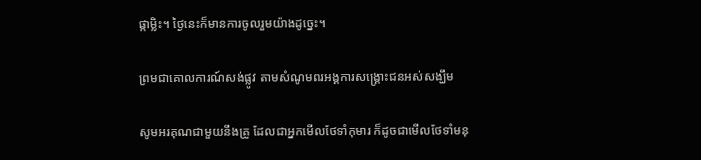ផ្កាម្លិះ។ ថ្ងៃនេះក៏មានការចូលរួមយ៉ាងដូច្នេះ។

ព្រមជាគោលការណ៍សង់ផ្លូវ តាមសំណូមពរអង្គការសង្គ្រោះជនអស់សង្ឃឹម

សូមអរគុណជាមួយនឹងគ្រូ ដែលជាអ្នកមើលថែទាំកុមារ ក៏ដូចជាមើលថែទាំមនុ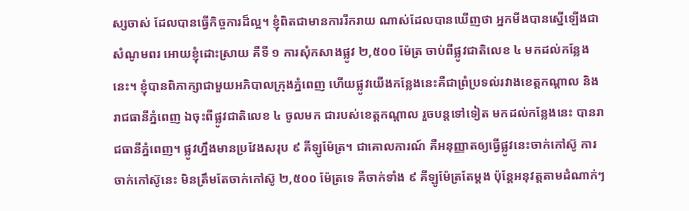ស្សចាស់ ដែលបានធ្វើកិច្ចការដ៏ល្អ។ ខ្ញុំពិតជាមានការរីករាយ ណាស់ដែលបានឃើញថា អ្នកមីងបានស្នើឡើងជាសំណូមពរ អោយខ្ញុំដោះស្រាយ គឺទី ១ ការសុំកសាងផ្លូវ ២,៥០០ ម៉ែត្រ ចាប់ពីផ្លូវជាតិលេខ ៤ មកដល់កន្លែងនេះ។ ខ្ញុំបានពិភាក្សាជាមួយអភិបាលក្រុងភ្នំពេញ ហើយផ្លូវយើងកន្លែងនេះគឺជាព្រំប្រទល់រវាងខេត្តកណ្តាល និងរាជធានីភ្នំពេញ ឯចុះពីផ្លូវជាតិលេខ ៤ ចូលមក ជារបស់ខេត្តកណ្តាល រួចបន្តទៅទៀត មកដល់កន្លែងនេះ បានរាជធានីភ្នំពេញ។ ផ្លូវហ្នឹងមានប្រវែងសរុប ៩ គីឡូម៉ែត្រ។ ជាគោលការណ៍ គឺអនុញ្ញាតឲ្យធ្វើផ្លូវនេះចាក់កៅស៊ូ ការចាក់កៅស៊ូនេះ មិនត្រឹមតែចាក់កៅស៊ូ ២,៥០០ ម៉ែត្រទេ គឺចាក់ទាំង ៩ គីឡូម៉ែត្រតែម្តង ប៉ុន្តែអនុវត្តតាមដំណាក់ៗ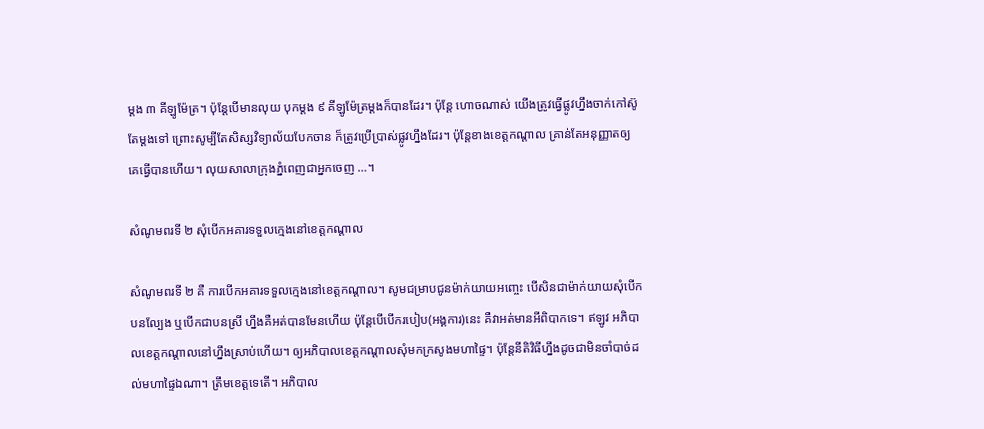ម្តង ៣ គីឡូម៉ែត្រ។ ប៉ុន្តែបើមានលុយ បុកម្តង ៩ គីឡូម៉ែត្រម្តងក៏បានដែរ។ ប៉ុន្តែ ហោចណាស់ យើងត្រូវធ្វើផ្លូវហ្នឹងចាក់កៅស៊ូតែម្តងទៅ ព្រោះសូម្បីតែសិស្សវិទ្យាល័យបែកចាន ក៏ត្រូវប្រើប្រាស់ផ្លូវហ្នឹងដែរ។ ប៉ុន្តែខាងខេត្តកណ្តាល គ្រាន់តែអនុញ្ញាតឲ្យគេធ្វើបានហើយ។ លុយសាលាក្រុងភ្នំពេញជាអ្នកចេញ …។

សំណូមពរទី ២ សុំបើកអគារទទួលក្មេងនៅខេត្តកណ្តាល

សំណូមពរទី ២ គឺ ការបើកអគារទទួលក្មេងនៅខេត្តកណ្តាល។ សូមជម្រាបជូនម៉ាក់យាយអញ្ចេះ បើសិនជាម៉ាក់យាយសុំបើកបនល្បែង ឬបើកជាបនស្រី ហ្នឹងគឺអត់បានមែនហើយ ប៉ុន្តែបើបើករបៀប(អង្គការ)នេះ គឺវាអត់មានអីពិបាកទេ។ ឥឡូវ អភិបាលខេត្តកណ្តាលនៅហ្នឹងស្រាប់ហើយ។ ឲ្យអភិបាលខេត្តកណ្តាលសុំមកក្រសូងមហាផ្ទៃ។ ប៉ុន្តែនីតិវិធីហ្នឹងដូចជាមិនចាំបាច់ដល់មហាផ្ទៃឯណា។ ត្រឹមខេត្តទេតើ។ អភិបាល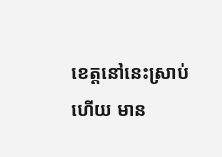ខេត្តនៅនេះស្រាប់ហើយ មាន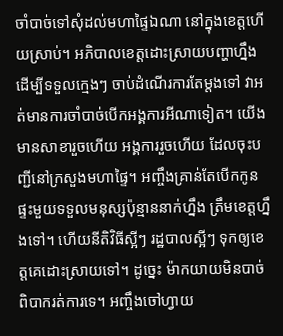ចាំបាច់ទៅសុំដល់មហាផ្ទៃឯណា នៅក្នុងខេត្តហើយស្រាប់។ អភិបាលខេត្តដោះស្រាយបញ្ហាហ្នឹង ដើម្បីទទួលក្មេងៗ ចាប់ដំណើរការតែម្តងទៅ វាអត់មានការចាំបាច់បើកអង្គការអីណាទៀត។ យើងមានសាខារួចហើយ អង្គការរួចហើយ ដែលចុះបញ្ជីនៅក្រសួងមហាផ្ទៃ។ អញ្ចឹងគ្រាន់តែបើកកូនផ្ទះមួយទទួលមនុស្សប៉ុន្មាននាក់ហ្នឹង ត្រឹមខេត្តហ្នឹងទៅ។ ហើយនីតិវិធីស្អីៗ រដ្ឋបាលស្អីៗ ទុកឲ្យខេត្តគេដោះស្រាយទៅ។ ដូច្នេះ ម៉ាកយាយមិនបាច់ពិបាករត់ការទេ។ អញ្ចឹងចៅហ្វាយ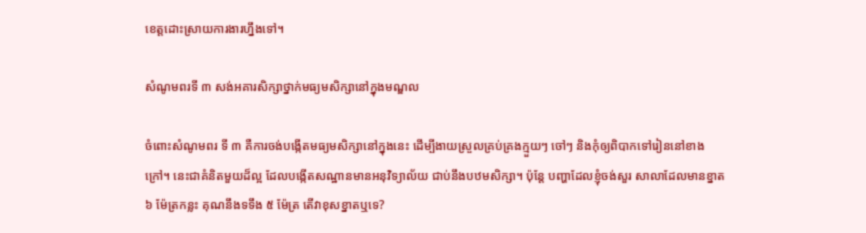ខេត្តដោះស្រាយការងារហ្នឹងទៅ។

សំណូមពរទី ៣ សង់អគារសិក្សាថ្នាក់មធ្យមសិក្សានៅក្នុងមណ្ឌល

ចំពោះសំណូមពរ ទី ៣ គឺការចង់បង្កើតមធ្យមសិក្សានៅក្នុងនេះ ដើម្បីងាយស្រួលគ្រប់គ្រងក្មួយៗ ចៅៗ និងកុំឲ្យពិបាកទៅរៀននៅខាងក្រៅ។ នេះជាគំនិតមួយដ៏ល្អ ដែលបង្កើតសណ្ឋានមានអនុវិទ្យាល័យ ជាប់នឹងបឋមសិក្សា។ ប៉ុន្តែ បញ្ហាដែលខ្ញុំចង់សួរ សាលាដែលមានខ្នាត ៦ ម៉ែត្រកន្លះ គុណនឹងទទឹង ៥ ម៉ែត្រ តើវាខុសខ្នាតឬទេ?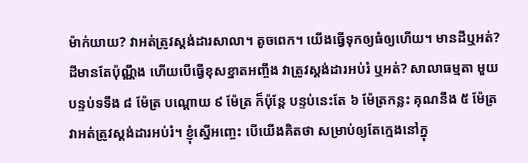ម៉ាក់យាយ? វាអត់ត្រូវស្តង់ដារសាលា។ តូចពេក។ យើងធ្វើទុកឲ្យធំឲ្យហើយ។ មានដីឬអត់? ដីមានតែប៉ុណ្ណឹង ហើយបើធ្វើខុសខ្នាតអញ្ចឹង វាត្រូវស្តង់ដារអប់រំ ឬអត់? សាលាធម្មតា មួយបន្ទប់ទទឹង ៨ ម៉ែត្រ បណ្តោយ ៩ ម៉ែត្រ ក៏ប៉ុន្តែ បន្ទប់នេះតែ ៦ ម៉ែត្រកន្លះ គុណនឹង ៥ ម៉ែត្រ វាអត់ត្រូវស្តង់ដារអប់រំ។ ខ្ញុំស្នើអញ្ចេះ បើយើងគិតថា សម្រាប់ឲ្យតែក្មេងនៅក្នុ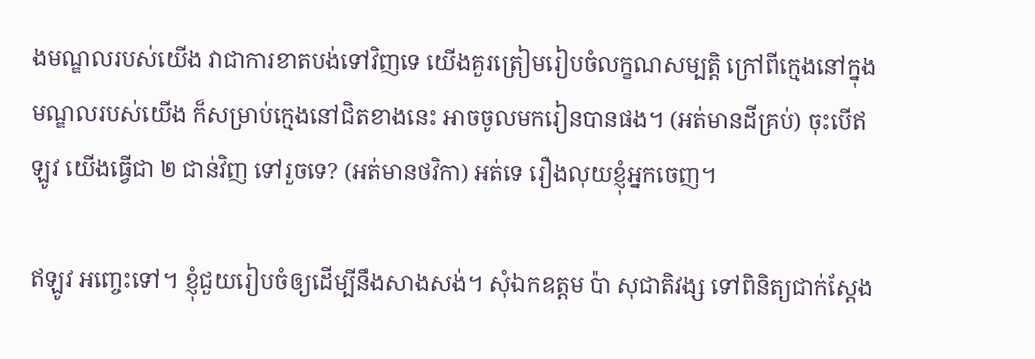ងមណ្ឌលរបស់យើង វាជាការខាតបង់ទៅវិញទេ យើងគួរត្រៀមរៀបចំលក្ខណសម្បត្តិ ក្រៅពីក្មេងនៅក្នុងមណ្ឌលរបស់យើង ក៏សម្រាប់ក្មេងនៅជិតខាងនេះ អាចចូលមករៀនបានផង។ (អត់មានដីគ្រប់) ចុះបើឥឡូវ យើងធ្វើជា ២ ជាន់វិញ ទៅរួចទេ? (អត់មានថវិកា) អត់ទេ រឿងលុយខ្ញុំអ្នកចេញ។

ឥឡូវ អញ្ចេះទៅ។ ខ្ញុំជួយរៀបចំឲ្យដើម្បីនឹងសាងសង់។ សុំឯកឧត្តម ប៉ា សុជាតិវង្ស ទៅពិនិត្យជាក់ស្តែង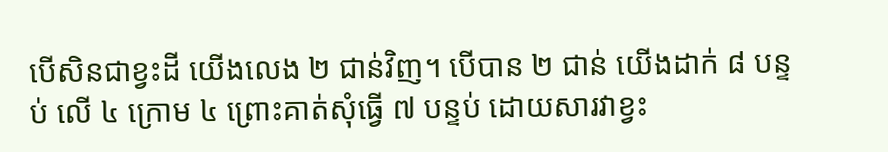បើសិនជាខ្វះដី យើងលេង ២ ជាន់វិញ។ បើបាន ២ ជាន់ យើងដាក់ ៨ បន្ទប់ លើ ៤ ក្រោម ៤ ព្រោះគាត់សុំធ្វើ ៧ បន្ទប់ ដោយសារវាខ្វះ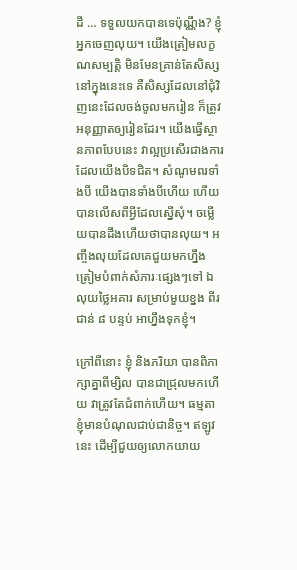ដី … ទទួលយកបានទេប៉ុណ្ណឹង? ខ្ញុំអ្នកចេញលុយ។ យើងត្រៀមលក្ខណសម្បត្តិ មិនមែនគ្រាន់តែសិស្សនៅក្នុងនេះទេ គឺសិស្សដែលនៅជុំវិញនេះដែលចង់ចូលមករៀន ក៏ត្រូវអនុញ្ញាតឲ្យរៀនដែរ។ យើងធ្វើស្ថានភាពបែបនេះ វាល្អប្រសើរជាងការដែលយើងបិទជិត។ សំណូមពរទាំងបី យើងបានទាំងបីហើយ ហើយបានលើសពីអ្វីដែលស្នើសុំ។ ចម្លើយបានដឹងហើយថាបានលុយ។ អញ្ចឹងលុយដែលគេជួយមកហ្នឹង ត្រៀមបំពាក់សំភារៈផ្សេងៗទៅ ឯលុយថ្លៃអគារ សម្រាប់មួយខ្នង ពីរជាន់ ៨ បន្ទប់ អាហ្នឹងទុកខ្ញុំ។

ក្រៅពីនោះ ខ្ញុំ និងភរិយា បានពិភាក្សាគ្នាពីម្សិល បានជាជ្រុលមកហើយ វាត្រូវតែជំពាក់ហើយ។ ធម្មតា ខ្ញុំមានបំណុលជាប់ជានិច្ច។ ឥឡូវនេះ ដើម្បីជួយឲ្យលោកយាយ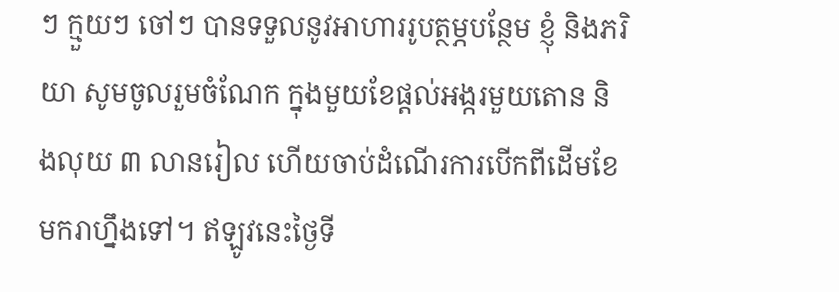ៗ ក្មួយៗ ចៅៗ បានទទួលនូវអាហាររូបត្ថម្ភបន្ថែម ខ្ញុំ និងភរិយា សូមចូលរួមចំណែក ក្នុងមួយខែផ្ដល់អង្ករមួយតោន និងលុយ ៣ លានរៀល ហើយចាប់ដំណើរការបើកពីដើមខែមករាហ្នឹងទៅ។ ឥឡូវនេះថ្ងៃទី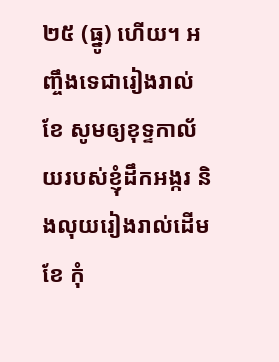២៥ (ធ្នូ) ហើយ។ អញ្ចឹងទេជារៀងរាល់ខែ សូមឲ្យខុទ្ទកាល័យរបស់ខ្ញុំដឹកអង្ករ និងលុយរៀងរាល់ដើមខែ កុំ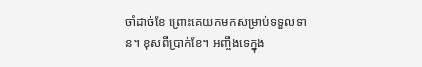ចាំដាច់ខែ ព្រោះគេយកមកសម្រាប់ទទួលទាន។ ខុសពីប្រាក់ខែ។ អញ្ចឹងទេក្នុង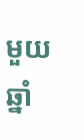មួយឆ្នាំ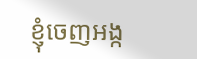ខ្ញុំចេញអង្ក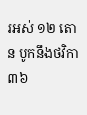រអស់ ១២ តោន បូកនឹងថវិកា ៣៦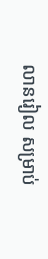លានរៀល សម្រាប់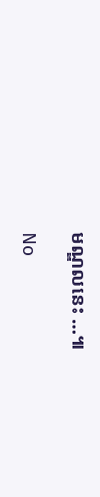មណ្ឌលនេះ …៕

No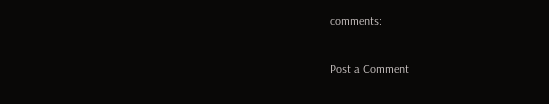comments:

Post a Comment